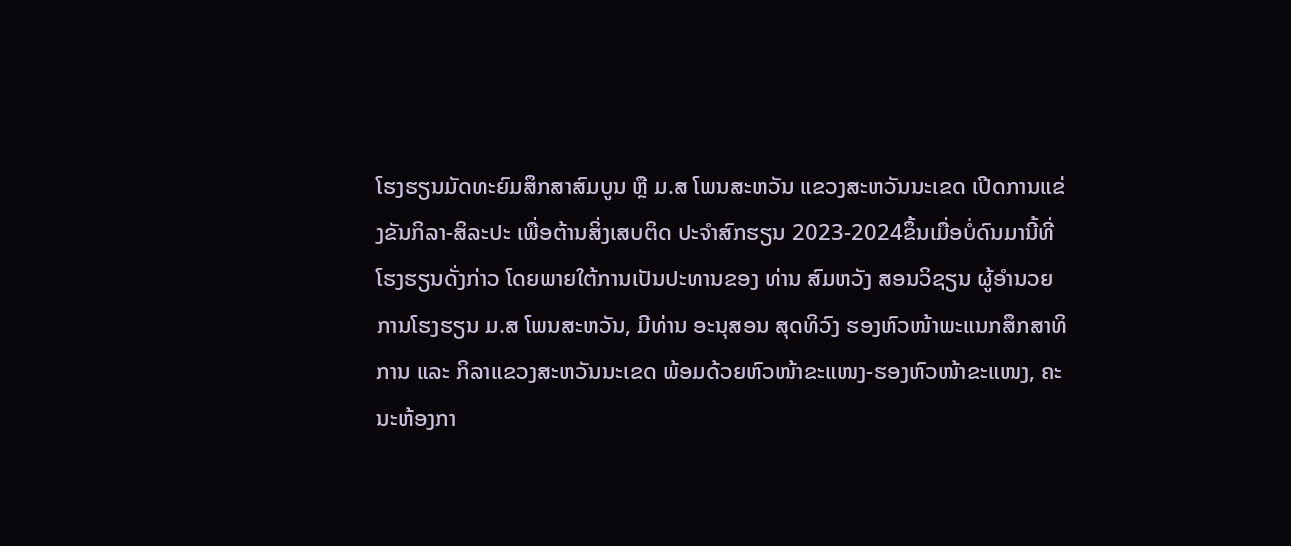ໂຮງຮຽນມັດທະຍົມສຶກສາສົມບູນ ຫຼື ມ.ສ ໂພນສະຫວັນ ແຂວງສະຫວັນນະເຂດ ເປີດການແຂ່ງຂັນກິລາ-ສິລະປະ ເພື່ອຕ້ານສິ່ງເສບຕິດ ປະຈໍາສົກຮຽນ 2023-2024ຂຶ້ນເມື່ອບໍ່ດົນມານີ້ທີ່ໂຮງຮຽນດັ່ງກ່າວ ໂດຍພາຍໃຕ້ການເປັນປະທານຂອງ ທ່ານ ສົມຫວັງ ສອນວິຊຽນ ຜູ້ອໍານວຍການໂຮງຮຽນ ມ.ສ ໂພນສະຫວັນ, ມີທ່ານ ອະນຸສອນ ສຸດທິວົງ ຮອງຫົວໜ້າພະແນກສຶກສາທິການ ແລະ ກິລາແຂວງສະຫວັນນະເຂດ ພ້ອມດ້ວຍຫົວໜ້າຂະແໜງ-ຮອງຫົວໜ້າຂະແໜງ, ຄະນະຫ້ອງກາ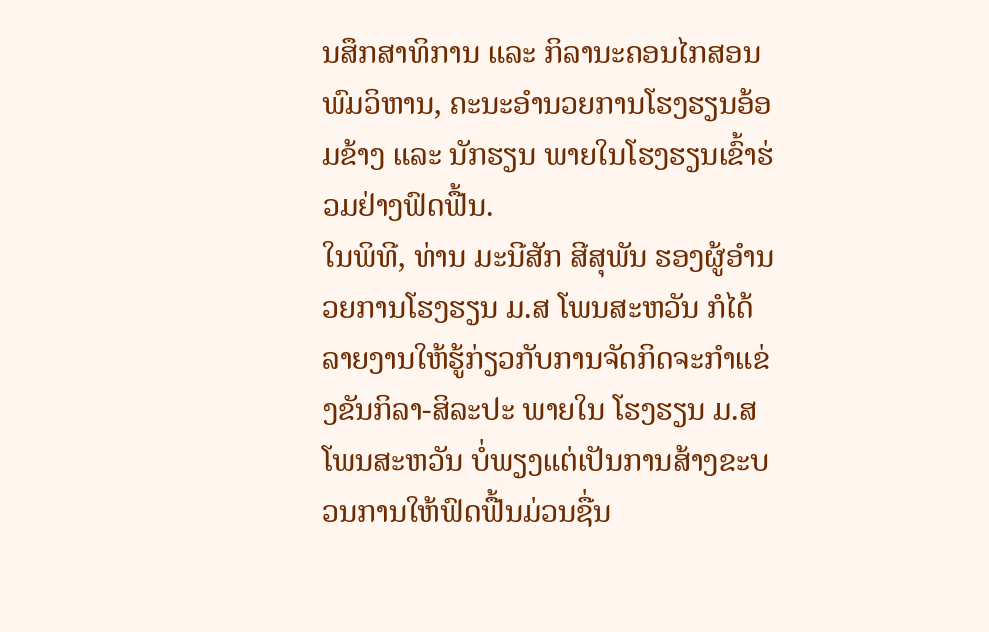ນສຶກສາທິການ ແລະ ກິລານະຄອນໄກສອນພົມວິຫານ, ຄະນະອໍານວຍການໂຮງຮຽນອ້ອມຂ້າງ ແລະ ນັກຮຽນ ພາຍໃນໂຮງຮຽນເຂົ້າຮ່ວມຢ່າງຟົດຟື້ນ.
ໃນພິທີ, ທ່ານ ມະນີສັກ ສີສຸພັນ ຮອງຜູ້ອໍານວຍການໂຮງຮຽນ ມ.ສ ໂພນສະຫວັນ ກໍໄດ້ລາຍງານໃຫ້ຮູ້ກ່ຽວກັບການຈັດກິດຈະກໍາແຂ່ງຂັນກິລາ-ສິລະປະ ພາຍໃນ ໂຮງຮຽນ ມ.ສ ໂພນສະຫວັນ ບໍ່ພຽງແຕ່ເປັນການສ້າງຂະບວນການໃຫ້ຟົດຟື້ນມ່ວນຊື່ນ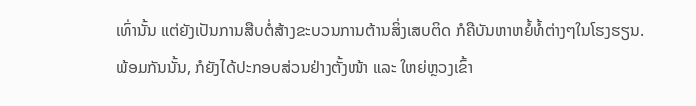ເທົ່ານັ້ນ ແຕ່ຍັງເປັນການສືບຕໍ່ສ້າງຂະບວນການຕ້ານສິ່ງເສບຕິດ ກໍຄືບັນຫາຫຍໍ້ທໍ້ຕ່າງໆໃນໂຮງຮຽນ. ພ້ອມກັນນັ້ນ, ກໍຍັງໄດ້ປະກອບສ່ວນຢ່າງຕັ້ງໜ້າ ແລະ ໃຫຍ່ຫຼວງເຂົ້າ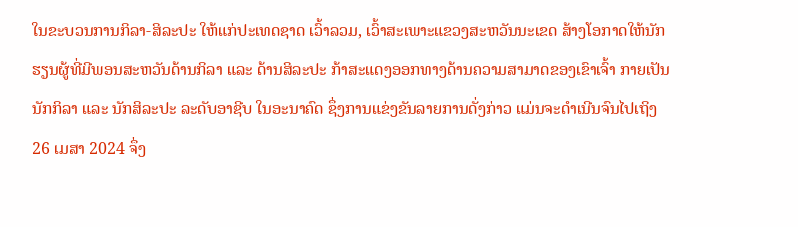ໃນຂະບວນການກິລາ-ສິລະປະ ໃຫ້ແກ່ປະເທດຊາດ ເວົ້າລວມ, ເວົ້າສະເພາະແຂວງສະຫວັນນະເຂດ ສ້າງໂອກາດໃຫ້ນັກຮຽນຜູ້ທີ່ມີພອນສະຫວັນດ້ານກິລາ ແລະ ດ້ານສິລະປະ ກ້າສະແດງອອກທາງດ້ານຄວາມສາມາດຂອງເຂົາເຈົ້າ ກາຍເປັນນັກກິລາ ແລະ ນັກສິລະປະ ລະດັບອາຊີບ ໃນອະນາຄົດ ຊຶ່ງການແຂ່ງຂັນລາຍການດັ່ງກ່າວ ແມ່ນຈະດຳເນີນຈົນໄປເຖິງ 26 ເມສາ 2024 ຈຶ່ງ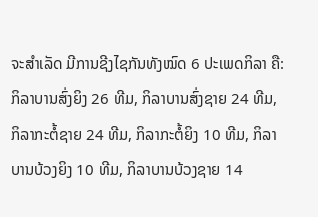ຈະສໍາເລັດ ມີການຊີງໄຊກັນທັງໝົດ 6 ປະເພດກິລາ ຄື: ກິລາບານສົ່ງຍິງ 26 ທີມ, ກິລາບານສົ່ງຊາຍ 24 ທີມ, ກິລາກະຕໍ້ຊາຍ 24 ທີມ, ກິລາກະຕໍ້ຍິງ 10 ທີມ, ກິລາບານບ້ວງຍິງ 10 ທີມ, ກິລາບານບ້ວງຊາຍ 14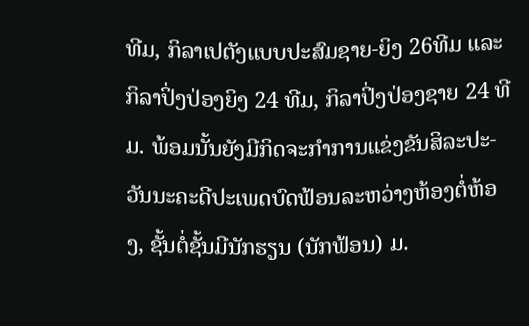ທີມ, ກິລາເປຕັງແບບປະສົມຊາຍ-ຍິງ 26ທີມ ແລະ ກິລາປິ່ງປ່ອງຍິງ 24 ທີມ, ກິລາປິ່ງປ່ອງຊາຍ 24 ທີມ. ພ້ອມນັ້ນຍັງມີກິດຈະກຳການແຂ່ງຂັນສິລະປະ-ວັນນະຄະດີປະເພດບົດຟ້ອນລະຫວ່າງຫ້ອງຕໍ່ຫ້ອງ, ຊັ້ນຕໍ່ຊັ້ນມີນັກຮຽນ (ນັກຟ້ອນ) ມ.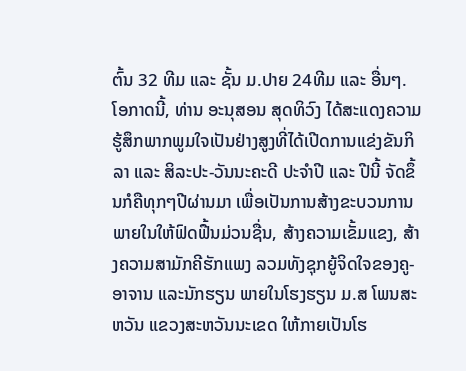ຕົ້ນ 32 ທີມ ແລະ ຊັ້ນ ມ.ປາຍ 24ທີມ ແລະ ອື່ນໆ.
ໂອກາດນີ້, ທ່ານ ອະນຸສອນ ສຸດທິວົງ ໄດ້ສະແດງຄວາມຮູ້ສຶກພາກພູມໃຈເປັນຢ່າງສູງທີ່ໄດ້ເປີດການແຂ່ງຂັນກິລາ ແລະ ສິລະປະ-ວັນນະຄະດີ ປະຈໍາປີ ແລະ ປີນີ້ ຈັດຂຶ້ນກໍຄືທຸກໆປີຜ່ານມາ ເພື່ອເປັນການສ້າງຂະບວນການພາຍໃນໃຫ້ຟົດຟື້ນມ່ວນຊື່ນ, ສ້າງຄວາມເຂັ້ມແຂງ, ສ້າງຄວາມສາມັກຄີຮັກແພງ ລວມທັງຊຸກຍູ້ຈິດໃຈຂອງຄູ-ອາຈານ ແລະນັກຮຽນ ພາຍໃນໂຮງຮຽນ ມ.ສ ໂພນສະຫວັນ ແຂວງສະຫວັນນະເຂດ ໃຫ້ກາຍເປັນໂຮ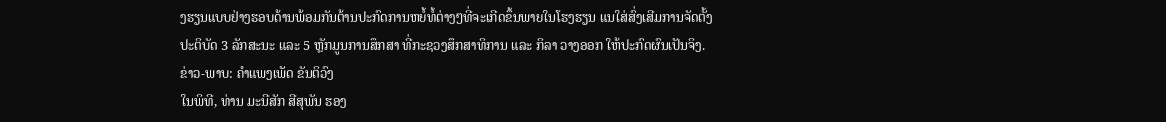ງຮຽນແບບຢ່າງຮອບດ້ານພ້ອມກັນຕ້ານປະກົດການຫຍໍ້ທໍ້ຕ່າງໆທີ່ຈະເກີດຂຶ້ນພາຍໃນໂຮງຮຽນ ແນໃສ່ສົ່ງເສີມການຈັດຕັ້ງປະຕິບັດ 3 ລັກສະນະ ແລະ 5 ຫຼັກມູນການສຶກສາ ທີ່ກະຊວງສຶກສາທິການ ແລະ ກິລາ ວາງອອກ ໃຫ້ປະກົດຜົນເປັນຈິງ.
ຂ່າວ-ພາບ: ຄຳແພງເພັດ ຂັນຕິວົງ
ໃນພິທີ, ທ່ານ ມະນີສັກ ສີສຸພັນ ຮອງ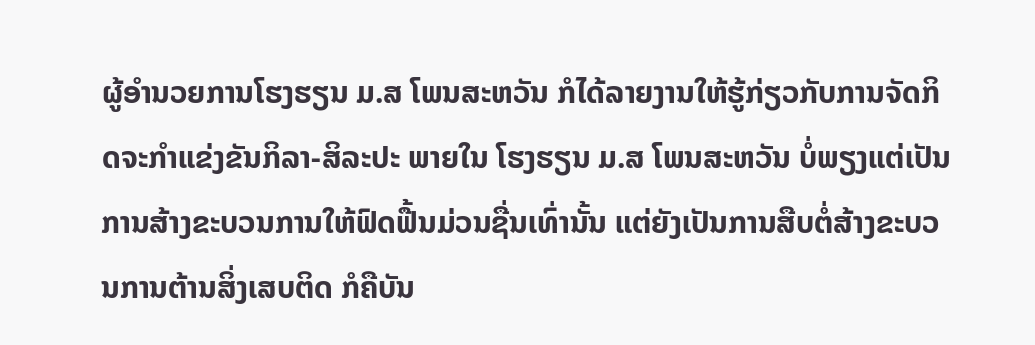ຜູ້ອໍານວຍການໂຮງຮຽນ ມ.ສ ໂພນສະຫວັນ ກໍໄດ້ລາຍງານໃຫ້ຮູ້ກ່ຽວກັບການຈັດກິດຈະກໍາແຂ່ງຂັນກິລາ-ສິລະປະ ພາຍໃນ ໂຮງຮຽນ ມ.ສ ໂພນສະຫວັນ ບໍ່ພຽງແຕ່ເປັນການສ້າງຂະບວນການໃຫ້ຟົດຟື້ນມ່ວນຊື່ນເທົ່ານັ້ນ ແຕ່ຍັງເປັນການສືບຕໍ່ສ້າງຂະບວນການຕ້ານສິ່ງເສບຕິດ ກໍຄືບັນ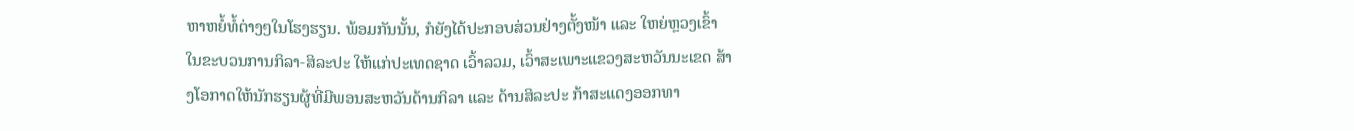ຫາຫຍໍ້ທໍ້ຕ່າງໆໃນໂຮງຮຽນ. ພ້ອມກັນນັ້ນ, ກໍຍັງໄດ້ປະກອບສ່ວນຢ່າງຕັ້ງໜ້າ ແລະ ໃຫຍ່ຫຼວງເຂົ້າໃນຂະບວນການກິລາ-ສິລະປະ ໃຫ້ແກ່ປະເທດຊາດ ເວົ້າລວມ, ເວົ້າສະເພາະແຂວງສະຫວັນນະເຂດ ສ້າງໂອກາດໃຫ້ນັກຮຽນຜູ້ທີ່ມີພອນສະຫວັນດ້ານກິລາ ແລະ ດ້ານສິລະປະ ກ້າສະແດງອອກທາ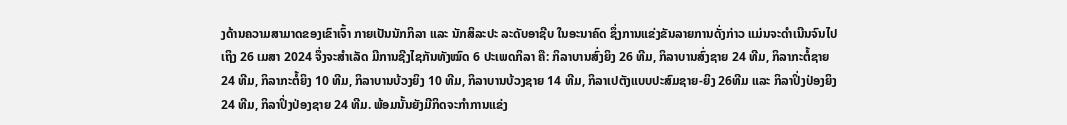ງດ້ານຄວາມສາມາດຂອງເຂົາເຈົ້າ ກາຍເປັນນັກກິລາ ແລະ ນັກສິລະປະ ລະດັບອາຊີບ ໃນອະນາຄົດ ຊຶ່ງການແຂ່ງຂັນລາຍການດັ່ງກ່າວ ແມ່ນຈະດຳເນີນຈົນໄປເຖິງ 26 ເມສາ 2024 ຈຶ່ງຈະສໍາເລັດ ມີການຊີງໄຊກັນທັງໝົດ 6 ປະເພດກິລາ ຄື: ກິລາບານສົ່ງຍິງ 26 ທີມ, ກິລາບານສົ່ງຊາຍ 24 ທີມ, ກິລາກະຕໍ້ຊາຍ 24 ທີມ, ກິລາກະຕໍ້ຍິງ 10 ທີມ, ກິລາບານບ້ວງຍິງ 10 ທີມ, ກິລາບານບ້ວງຊາຍ 14 ທີມ, ກິລາເປຕັງແບບປະສົມຊາຍ-ຍິງ 26ທີມ ແລະ ກິລາປິ່ງປ່ອງຍິງ 24 ທີມ, ກິລາປິ່ງປ່ອງຊາຍ 24 ທີມ. ພ້ອມນັ້ນຍັງມີກິດຈະກຳການແຂ່ງ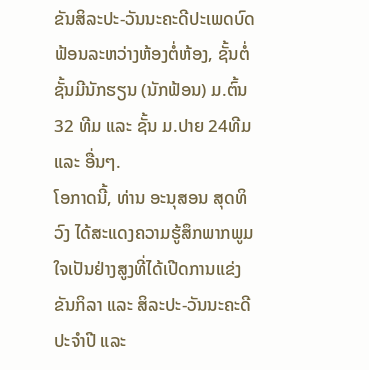ຂັນສິລະປະ-ວັນນະຄະດີປະເພດບົດຟ້ອນລະຫວ່າງຫ້ອງຕໍ່ຫ້ອງ, ຊັ້ນຕໍ່ຊັ້ນມີນັກຮຽນ (ນັກຟ້ອນ) ມ.ຕົ້ນ 32 ທີມ ແລະ ຊັ້ນ ມ.ປາຍ 24ທີມ ແລະ ອື່ນໆ.
ໂອກາດນີ້, ທ່ານ ອະນຸສອນ ສຸດທິວົງ ໄດ້ສະແດງຄວາມຮູ້ສຶກພາກພູມໃຈເປັນຢ່າງສູງທີ່ໄດ້ເປີດການແຂ່ງຂັນກິລາ ແລະ ສິລະປະ-ວັນນະຄະດີ ປະຈໍາປີ ແລະ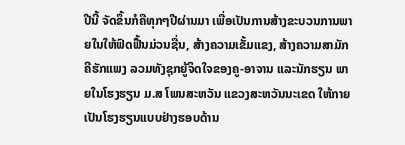ປີນີ້ ຈັດຂຶ້ນກໍຄືທຸກໆປີຜ່ານມາ ເພື່ອເປັນການສ້າງຂະບວນການພາຍໃນໃຫ້ຟົດຟື້ນມ່ວນຊື່ນ, ສ້າງຄວາມເຂັ້ມແຂງ, ສ້າງຄວາມສາມັກຄີຮັກແພງ ລວມທັງຊຸກຍູ້ຈິດໃຈຂອງຄູ-ອາຈານ ແລະນັກຮຽນ ພາຍໃນໂຮງຮຽນ ມ.ສ ໂພນສະຫວັນ ແຂວງສະຫວັນນະເຂດ ໃຫ້ກາຍເປັນໂຮງຮຽນແບບຢ່າງຮອບດ້ານ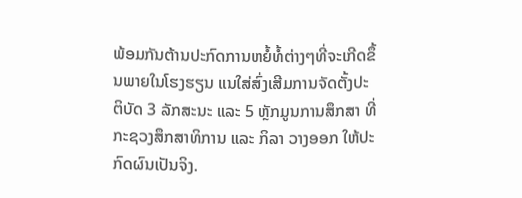ພ້ອມກັນຕ້ານປະກົດການຫຍໍ້ທໍ້ຕ່າງໆທີ່ຈະເກີດຂຶ້ນພາຍໃນໂຮງຮຽນ ແນໃສ່ສົ່ງເສີມການຈັດຕັ້ງປະຕິບັດ 3 ລັກສະນະ ແລະ 5 ຫຼັກມູນການສຶກສາ ທີ່ກະຊວງສຶກສາທິການ ແລະ ກິລາ ວາງອອກ ໃຫ້ປະກົດຜົນເປັນຈິງ.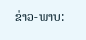ຂ່າວ-ພາບ: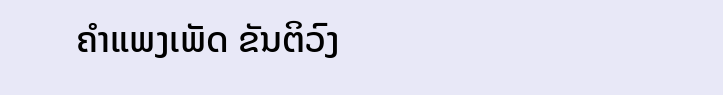ຄຳແພງເພັດ ຂັນຕິວົງ